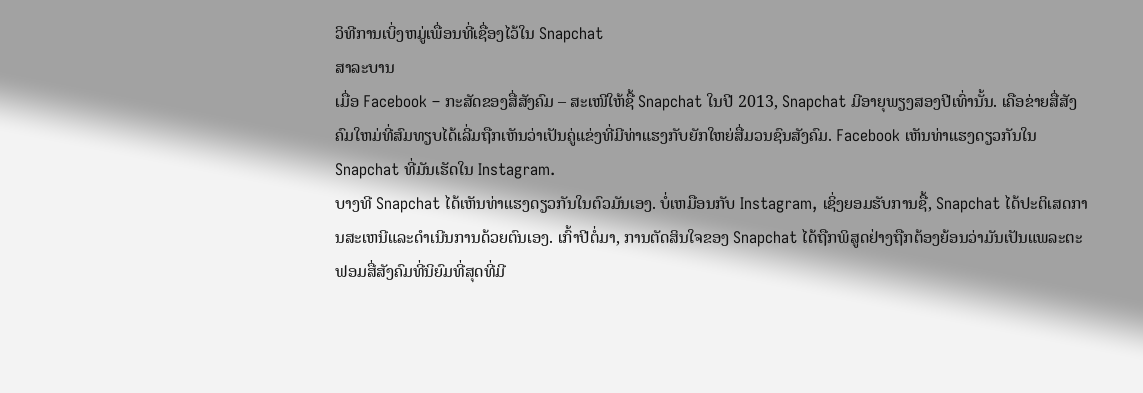ວິທີການເບິ່ງຫມູ່ເພື່ອນທີ່ເຊື່ອງໄວ້ໃນ Snapchat
ສາລະບານ
ເມື່ອ Facebook – ກະສັດຂອງສື່ສັງຄົມ – ສະເໜີໃຫ້ຊື້ Snapchat ໃນປີ 2013, Snapchat ມີອາຍຸພຽງສອງປີເທົ່ານັ້ນ. ເຄືອຂ່າຍສື່ສັງຄົມໃຫມ່ທີ່ສົມທຽບໄດ້ເລີ່ມຖືກເຫັນວ່າເປັນຄູ່ແຂ່ງທີ່ມີທ່າແຮງກັບຍັກໃຫຍ່ສື່ມວນຊົນສັງຄົມ. Facebook ເຫັນທ່າແຮງດຽວກັນໃນ Snapchat ທີ່ມັນເຮັດໃນ Instagram.
ບາງທີ Snapchat ໄດ້ເຫັນທ່າແຮງດຽວກັນໃນຕົວມັນເອງ. ບໍ່ເຫມືອນກັບ Instagram, ເຊິ່ງຍອມຮັບການຊື້, Snapchat ໄດ້ປະຕິເສດການສະເຫນີແລະດໍາເນີນການດ້ວຍຕົນເອງ. ເກົ້າປີຕໍ່ມາ, ການຕັດສິນໃຈຂອງ Snapchat ໄດ້ຖືກພິສູດຢ່າງຖືກຕ້ອງຍ້ອນວ່າມັນເປັນແພລະຕະຟອມສື່ສັງຄົມທີ່ນິຍົມທີ່ສຸດທີ່ມີ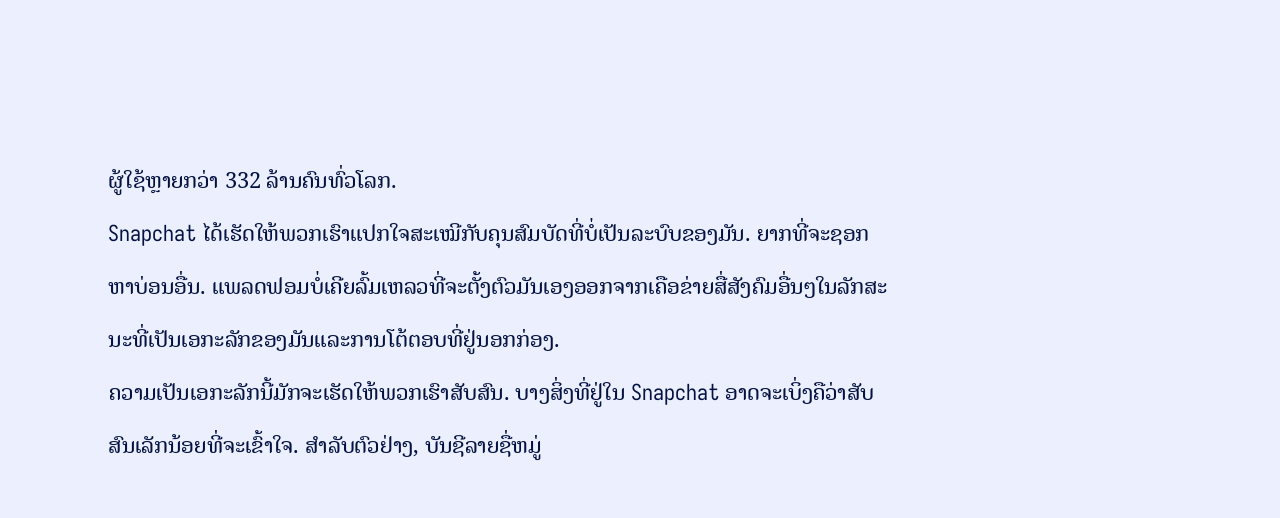ຜູ້ໃຊ້ຫຼາຍກວ່າ 332 ລ້ານຄົນທົ່ວໂລກ.
Snapchat ໄດ້ເຮັດໃຫ້ພວກເຮົາແປກໃຈສະເໝີກັບຄຸນສົມບັດທີ່ບໍ່ເປັນລະບົບຂອງມັນ. ຍາກທີ່ຈະຊອກຫາບ່ອນອື່ນ. ແພລດຟອມບໍ່ເຄີຍລົ້ມເຫລວທີ່ຈະຕັ້ງຕົວມັນເອງອອກຈາກເຄືອຂ່າຍສື່ສັງຄົມອື່ນໆໃນລັກສະນະທີ່ເປັນເອກະລັກຂອງມັນແລະການໂຕ້ຕອບທີ່ຢູ່ນອກກ່ອງ.
ຄວາມເປັນເອກະລັກນີ້ມັກຈະເຮັດໃຫ້ພວກເຮົາສັບສົນ. ບາງສິ່ງທີ່ຢູ່ໃນ Snapchat ອາດຈະເບິ່ງຄືວ່າສັບສົນເລັກນ້ອຍທີ່ຈະເຂົ້າໃຈ. ສໍາລັບຕົວຢ່າງ, ບັນຊີລາຍຊື່ຫມູ່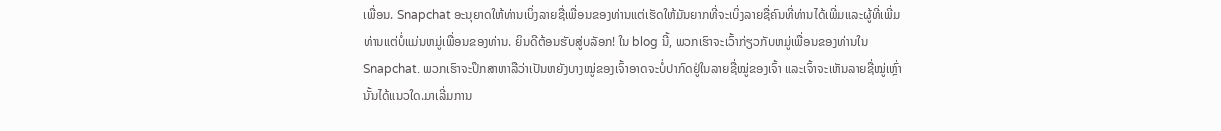ເພື່ອນ. Snapchat ອະນຸຍາດໃຫ້ທ່ານເບິ່ງລາຍຊື່ເພື່ອນຂອງທ່ານແຕ່ເຮັດໃຫ້ມັນຍາກທີ່ຈະເບິ່ງລາຍຊື່ຄົນທີ່ທ່ານໄດ້ເພີ່ມແລະຜູ້ທີ່ເພີ່ມທ່ານແຕ່ບໍ່ແມ່ນຫມູ່ເພື່ອນຂອງທ່ານ. ຍິນດີຕ້ອນຮັບສູ່ບລັອກ! ໃນ blog ນີ້, ພວກເຮົາຈະເວົ້າກ່ຽວກັບຫມູ່ເພື່ອນຂອງທ່ານໃນ Snapchat. ພວກເຮົາຈະປຶກສາຫາລືວ່າເປັນຫຍັງບາງໝູ່ຂອງເຈົ້າອາດຈະບໍ່ປາກົດຢູ່ໃນລາຍຊື່ໝູ່ຂອງເຈົ້າ ແລະເຈົ້າຈະເຫັນລາຍຊື່ໝູ່ເຫຼົ່ານັ້ນໄດ້ແນວໃດ.ມາເລີ່ມການ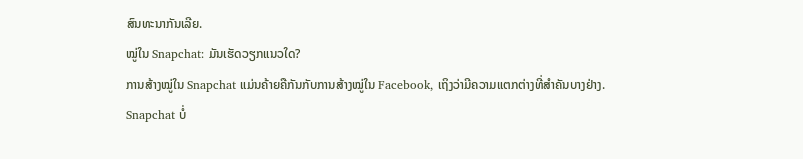ສົນທະນາກັນເລີຍ.
ໝູ່ໃນ Snapchat: ມັນເຮັດວຽກແນວໃດ?
ການສ້າງໝູ່ໃນ Snapchat ແມ່ນຄ້າຍຄືກັນກັບການສ້າງໝູ່ໃນ Facebook, ເຖິງວ່າມີຄວາມແຕກຕ່າງທີ່ສໍາຄັນບາງຢ່າງ.
Snapchat ບໍ່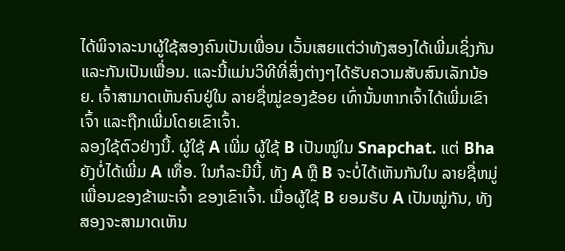ໄດ້ພິຈາລະນາຜູ້ໃຊ້ສອງຄົນເປັນເພື່ອນ ເວັ້ນເສຍແຕ່ວ່າທັງສອງໄດ້ເພີ່ມເຊິ່ງກັນແລະກັນເປັນເພື່ອນ. ແລະນີ້ແມ່ນວິທີທີ່ສິ່ງຕ່າງໆໄດ້ຮັບຄວາມສັບສົນເລັກນ້ອຍ. ເຈົ້າສາມາດເຫັນຄົນຢູ່ໃນ ລາຍຊື່ໝູ່ຂອງຂ້ອຍ ເທົ່ານັ້ນຫາກເຈົ້າໄດ້ເພີ່ມເຂົາເຈົ້າ ແລະຖືກເພີ່ມໂດຍເຂົາເຈົ້າ.
ລອງໃຊ້ຕົວຢ່າງນີ້. ຜູ້ໃຊ້ A ເພີ່ມ ຜູ້ໃຊ້ B ເປັນໝູ່ໃນ Snapchat. ແຕ່ Bha ຍັງບໍ່ໄດ້ເພີ່ມ A ເທື່ອ. ໃນກໍລະນີນີ້, ທັງ A ຫຼື B ຈະບໍ່ໄດ້ເຫັນກັນໃນ ລາຍຊື່ຫມູ່ເພື່ອນຂອງຂ້າພະເຈົ້າ ຂອງເຂົາເຈົ້າ. ເມື່ອຜູ້ໃຊ້ B ຍອມຮັບ A ເປັນໝູ່ກັນ, ທັງສອງຈະສາມາດເຫັນ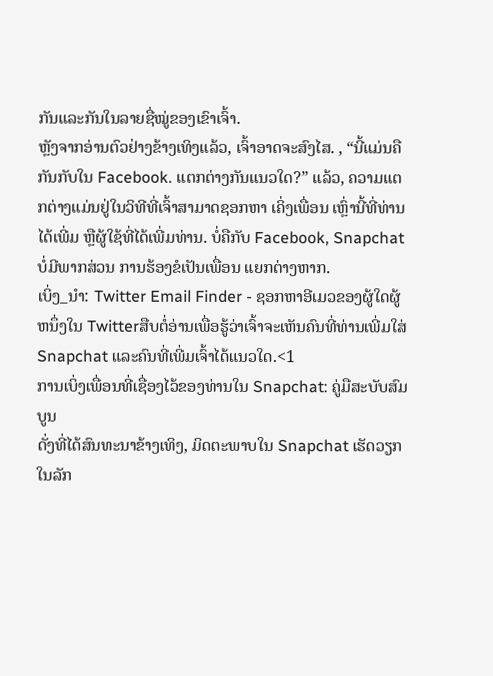ກັນແລະກັນໃນລາຍຊື່ໝູ່ຂອງເຂົາເຈົ້າ.
ຫຼັງຈາກອ່ານຕົວຢ່າງຂ້າງເທິງແລ້ວ, ເຈົ້າອາດຈະສົງໄສ. , “ນີ້ແມ່ນຄືກັນກັບໃນ Facebook. ແຕກຕ່າງກັນແນວໃດ?” ແລ້ວ, ຄວາມແຕກຕ່າງແມ່ນຢູ່ໃນວິທີທີ່ເຈົ້າສາມາດຊອກຫາ ເຄິ່ງເພື່ອນ ເຫຼົ່ານີ້ທີ່ທ່ານໄດ້ເພີ່ມ ຫຼືຜູ້ໃຊ້ທີ່ໄດ້ເພີ່ມທ່ານ. ບໍ່ຄືກັບ Facebook, Snapchat ບໍ່ມີພາກສ່ວນ ການຮ້ອງຂໍເປັນເພື່ອນ ແຍກຕ່າງຫາກ.
ເບິ່ງ_ນຳ: Twitter Email Finder - ຊອກຫາອີເມວຂອງຜູ້ໃດຜູ້ຫນຶ່ງໃນ Twitterສືບຕໍ່ອ່ານເພື່ອຮູ້ວ່າເຈົ້າຈະເຫັນຄົນທີ່ທ່ານເພີ່ມໃສ່ Snapchat ແລະຄົນທີ່ເພີ່ມເຈົ້າໄດ້ແນວໃດ.<1
ການເບິ່ງເພື່ອນທີ່ເຊື່ອງໄວ້ຂອງທ່ານໃນ Snapchat: ຄູ່ມືສະບັບສົມບູນ
ດັ່ງທີ່ໄດ້ສົນທະນາຂ້າງເທິງ, ມິດຕະພາບໃນ Snapchat ເຮັດວຽກໃນລັກ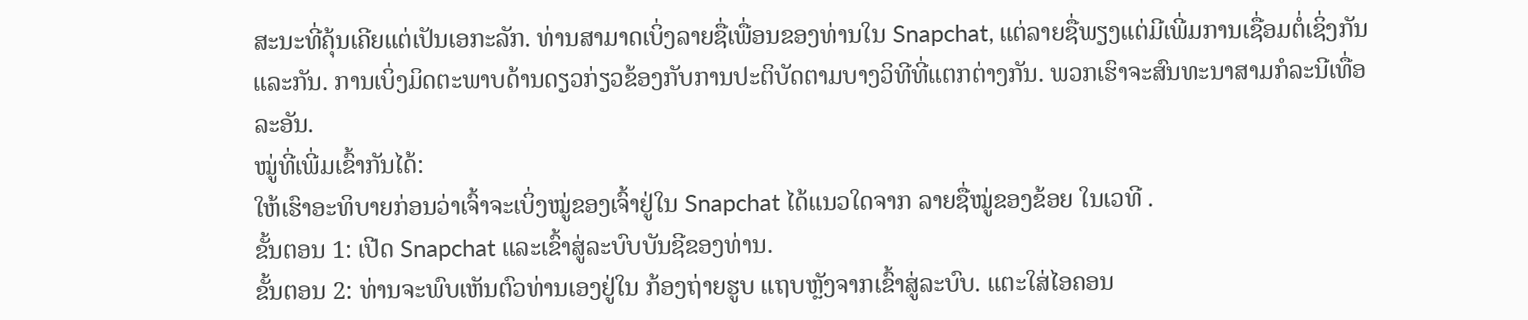ສະນະທີ່ຄຸ້ນເຄີຍແຕ່ເປັນເອກະລັກ. ທ່ານສາມາດເບິ່ງລາຍຊື່ເພື່ອນຂອງທ່ານໃນ Snapchat, ແຕ່ລາຍຊື່ພຽງແຕ່ມີເພີ່ມການເຊື່ອມຕໍ່ເຊິ່ງກັນແລະກັນ. ການເບິ່ງມິດຕະພາບດ້ານດຽວກ່ຽວຂ້ອງກັບການປະຕິບັດຕາມບາງວິທີທີ່ແຕກຕ່າງກັນ. ພວກເຮົາຈະສົນທະນາສາມກໍລະນີເທື່ອລະອັນ.
ໝູ່ທີ່ເພີ່ມເຂົ້າກັນໄດ້:
ໃຫ້ເຮົາອະທິບາຍກ່ອນວ່າເຈົ້າຈະເບິ່ງໝູ່ຂອງເຈົ້າຢູ່ໃນ Snapchat ໄດ້ແນວໃດຈາກ ລາຍຊື່ໝູ່ຂອງຂ້ອຍ ໃນເວທີ .
ຂັ້ນຕອນ 1: ເປີດ Snapchat ແລະເຂົ້າສູ່ລະບົບບັນຊີຂອງທ່ານ.
ຂັ້ນຕອນ 2: ທ່ານຈະພົບເຫັນຕົວທ່ານເອງຢູ່ໃນ ກ້ອງຖ່າຍຮູບ ແຖບຫຼັງຈາກເຂົ້າສູ່ລະບົບ. ແຕະໃສ່ໄອຄອນ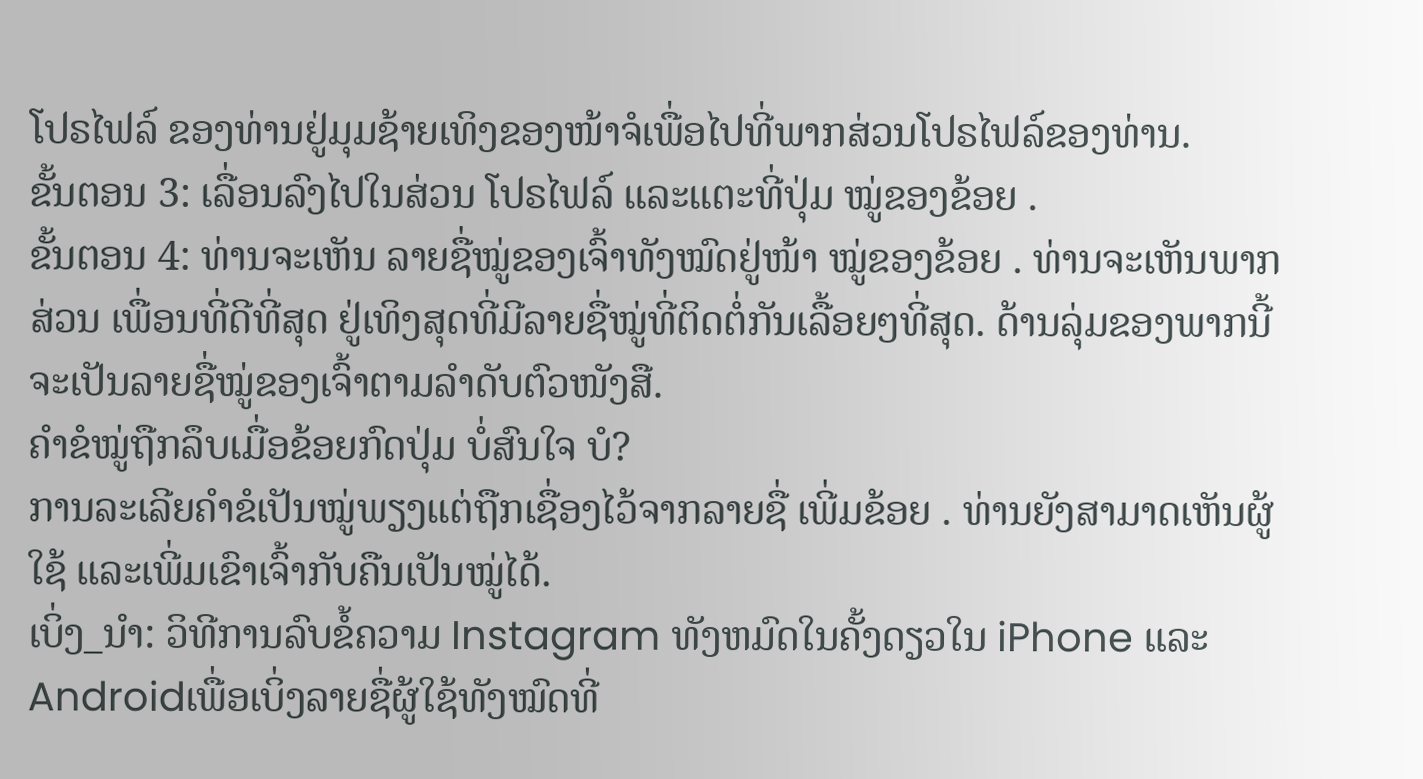ໂປຣໄຟລ໌ ຂອງທ່ານຢູ່ມຸມຊ້າຍເທິງຂອງໜ້າຈໍເພື່ອໄປທີ່ພາກສ່ວນໂປຣໄຟລ໌ຂອງທ່ານ.
ຂັ້ນຕອນ 3: ເລື່ອນລົງໄປໃນສ່ວນ ໂປຣໄຟລ໌ ແລະແຕະທີ່ປຸ່ມ ໝູ່ຂອງຂ້ອຍ .
ຂັ້ນຕອນ 4: ທ່ານຈະເຫັນ ລາຍຊື່ໝູ່ຂອງເຈົ້າທັງໝົດຢູ່ໜ້າ ໝູ່ຂອງຂ້ອຍ . ທ່ານຈະເຫັນພາກສ່ວນ ເພື່ອນທີ່ດີທີ່ສຸດ ຢູ່ເທິງສຸດທີ່ມີລາຍຊື່ໝູ່ທີ່ຕິດຕໍ່ກັນເລື້ອຍໆທີ່ສຸດ. ດ້ານລຸ່ມຂອງພາກນີ້ຈະເປັນລາຍຊື່ໝູ່ຂອງເຈົ້າຕາມລຳດັບຕົວໜັງສື.
ຄຳຂໍໝູ່ຖືກລຶບເມື່ອຂ້ອຍກົດປຸ່ມ ບໍ່ສົນໃຈ ບໍ?
ການລະເລີຍຄຳຂໍເປັນໝູ່ພຽງແຕ່ຖືກເຊື່ອງໄວ້ຈາກລາຍຊື່ ເພີ່ມຂ້ອຍ . ທ່ານຍັງສາມາດເຫັນຜູ້ໃຊ້ ແລະເພີ່ມເຂົາເຈົ້າກັບຄືນເປັນໝູ່ໄດ້.
ເບິ່ງ_ນຳ: ວິທີການລົບຂໍ້ຄວາມ Instagram ທັງຫມົດໃນຄັ້ງດຽວໃນ iPhone ແລະ Androidເພື່ອເບິ່ງລາຍຊື່ຜູ້ໃຊ້ທັງໝົດທີ່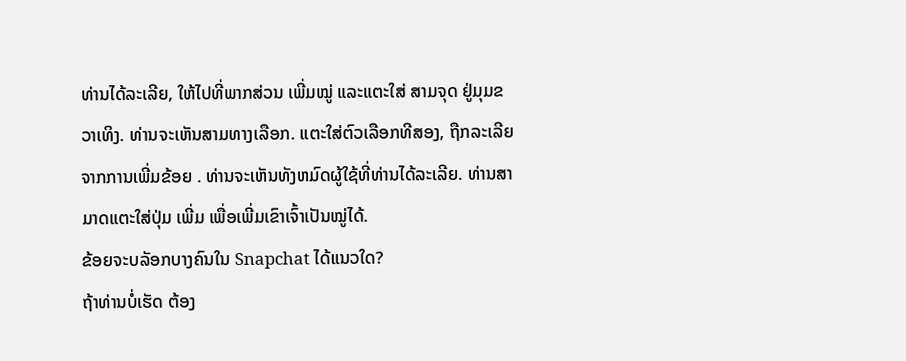ທ່ານໄດ້ລະເລີຍ, ໃຫ້ໄປທີ່ພາກສ່ວນ ເພີ່ມໝູ່ ແລະແຕະໃສ່ ສາມຈຸດ ຢູ່ມຸມຂວາເທິງ. ທ່ານຈະເຫັນສາມທາງເລືອກ. ແຕະໃສ່ຕົວເລືອກທີສອງ, ຖືກລະເລີຍຈາກການເພີ່ມຂ້ອຍ . ທ່ານຈະເຫັນທັງຫມົດຜູ້ໃຊ້ທີ່ທ່ານໄດ້ລະເລີຍ. ທ່ານສາມາດແຕະໃສ່ປຸ່ມ ເພີ່ມ ເພື່ອເພີ່ມເຂົາເຈົ້າເປັນໝູ່ໄດ້.
ຂ້ອຍຈະບລັອກບາງຄົນໃນ Snapchat ໄດ້ແນວໃດ?
ຖ້າທ່ານບໍ່ເຮັດ ຕ້ອງ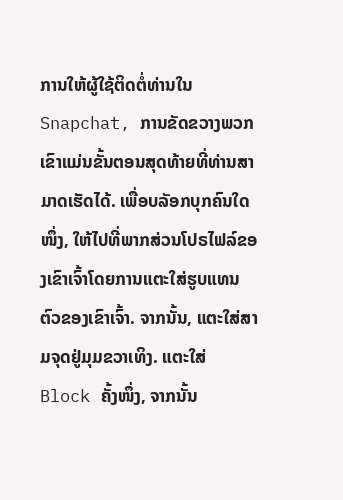ການໃຫ້ຜູ້ໃຊ້ຕິດຕໍ່ທ່ານໃນ Snapchat, ການຂັດຂວາງພວກເຂົາແມ່ນຂັ້ນຕອນສຸດທ້າຍທີ່ທ່ານສາມາດເຮັດໄດ້. ເພື່ອບລັອກບຸກຄົນໃດໜຶ່ງ, ໃຫ້ໄປທີ່ພາກສ່ວນໂປຣໄຟລ໌ຂອງເຂົາເຈົ້າໂດຍການແຕະໃສ່ຮູບແທນຕົວຂອງເຂົາເຈົ້າ. ຈາກນັ້ນ, ແຕະໃສ່ສາມຈຸດຢູ່ມຸມຂວາເທິງ. ແຕະໃສ່ Block ຄັ້ງໜຶ່ງ, ຈາກນັ້ນ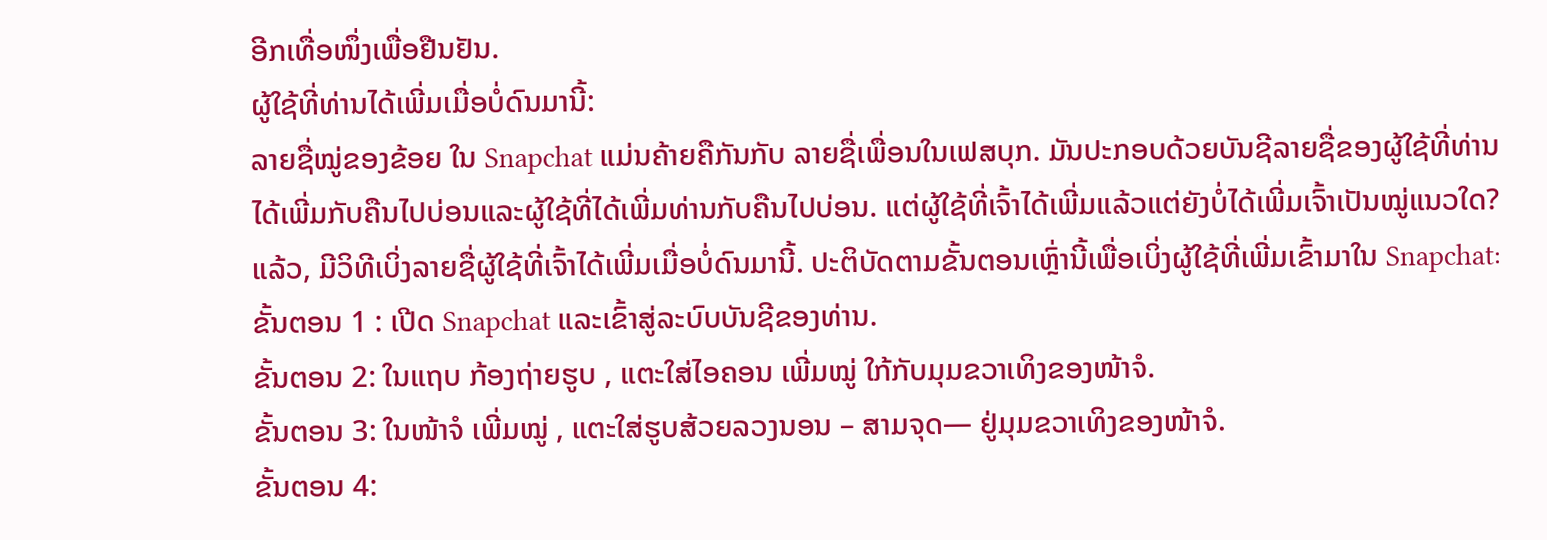ອີກເທື່ອໜຶ່ງເພື່ອຢືນຢັນ.
ຜູ້ໃຊ້ທີ່ທ່ານໄດ້ເພີ່ມເມື່ອບໍ່ດົນມານີ້:
ລາຍຊື່ໝູ່ຂອງຂ້ອຍ ໃນ Snapchat ແມ່ນຄ້າຍຄືກັນກັບ ລາຍຊື່ເພື່ອນໃນເຟສບຸກ. ມັນປະກອບດ້ວຍບັນຊີລາຍຊື່ຂອງຜູ້ໃຊ້ທີ່ທ່ານໄດ້ເພີ່ມກັບຄືນໄປບ່ອນແລະຜູ້ໃຊ້ທີ່ໄດ້ເພີ່ມທ່ານກັບຄືນໄປບ່ອນ. ແຕ່ຜູ້ໃຊ້ທີ່ເຈົ້າໄດ້ເພີ່ມແລ້ວແຕ່ຍັງບໍ່ໄດ້ເພີ່ມເຈົ້າເປັນໝູ່ແນວໃດ?
ແລ້ວ, ມີວິທີເບິ່ງລາຍຊື່ຜູ້ໃຊ້ທີ່ເຈົ້າໄດ້ເພີ່ມເມື່ອບໍ່ດົນມານີ້. ປະຕິບັດຕາມຂັ້ນຕອນເຫຼົ່ານີ້ເພື່ອເບິ່ງຜູ້ໃຊ້ທີ່ເພີ່ມເຂົ້າມາໃນ Snapchat:
ຂັ້ນຕອນ 1 : ເປີດ Snapchat ແລະເຂົ້າສູ່ລະບົບບັນຊີຂອງທ່ານ.
ຂັ້ນຕອນ 2: ໃນແຖບ ກ້ອງຖ່າຍຮູບ , ແຕະໃສ່ໄອຄອນ ເພີ່ມໝູ່ ໃກ້ກັບມຸມຂວາເທິງຂອງໜ້າຈໍ.
ຂັ້ນຕອນ 3: ໃນໜ້າຈໍ ເພີ່ມໝູ່ , ແຕະໃສ່ຮູບສ້ວຍລວງນອນ – ສາມຈຸດ— ຢູ່ມຸມຂວາເທິງຂອງໜ້າຈໍ.
ຂັ້ນຕອນ 4: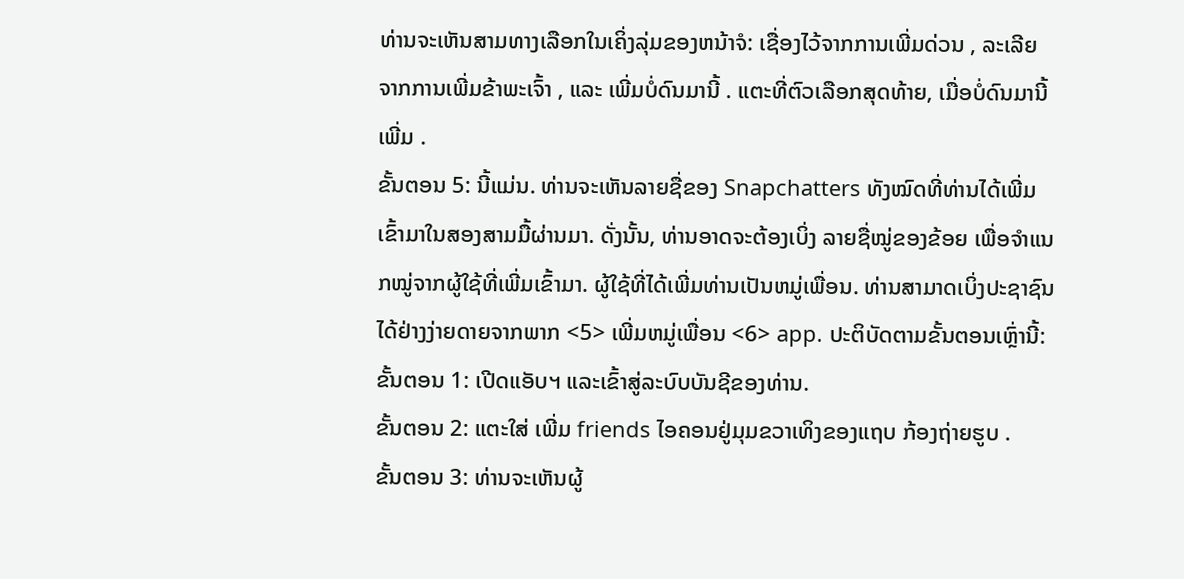ທ່ານຈະເຫັນສາມທາງເລືອກໃນເຄິ່ງລຸ່ມຂອງຫນ້າຈໍ: ເຊື່ອງໄວ້ຈາກການເພີ່ມດ່ວນ , ລະເລີຍ ຈາກການເພີ່ມຂ້າພະເຈົ້າ , ແລະ ເພີ່ມບໍ່ດົນມານີ້ . ແຕະທີ່ຕົວເລືອກສຸດທ້າຍ, ເມື່ອບໍ່ດົນມານີ້ເພີ່ມ .
ຂັ້ນຕອນ 5: ນີ້ແມ່ນ. ທ່ານຈະເຫັນລາຍຊື່ຂອງ Snapchatters ທັງໝົດທີ່ທ່ານໄດ້ເພີ່ມເຂົ້າມາໃນສອງສາມມື້ຜ່ານມາ. ດັ່ງນັ້ນ, ທ່ານອາດຈະຕ້ອງເບິ່ງ ລາຍຊື່ໝູ່ຂອງຂ້ອຍ ເພື່ອຈຳແນກໝູ່ຈາກຜູ້ໃຊ້ທີ່ເພີ່ມເຂົ້າມາ. ຜູ້ໃຊ້ທີ່ໄດ້ເພີ່ມທ່ານເປັນຫມູ່ເພື່ອນ. ທ່ານສາມາດເບິ່ງປະຊາຊົນໄດ້ຢ່າງງ່າຍດາຍຈາກພາກ <5> ເພີ່ມຫມູ່ເພື່ອນ <6> app. ປະຕິບັດຕາມຂັ້ນຕອນເຫຼົ່ານີ້:
ຂັ້ນຕອນ 1: ເປີດແອັບຯ ແລະເຂົ້າສູ່ລະບົບບັນຊີຂອງທ່ານ.
ຂັ້ນຕອນ 2: ແຕະໃສ່ ເພີ່ມ friends ໄອຄອນຢູ່ມຸມຂວາເທິງຂອງແຖບ ກ້ອງຖ່າຍຮູບ .
ຂັ້ນຕອນ 3: ທ່ານຈະເຫັນຜູ້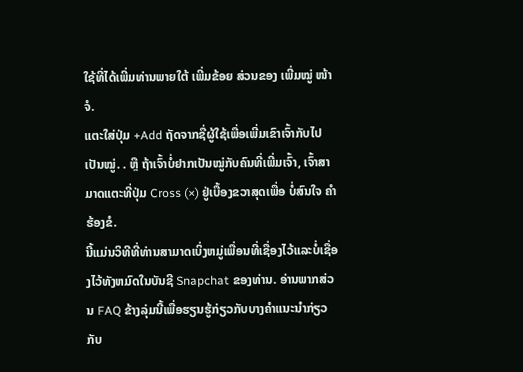ໃຊ້ທີ່ໄດ້ເພີ່ມທ່ານພາຍໃຕ້ ເພີ່ມຂ້ອຍ ສ່ວນຂອງ ເພີ່ມໝູ່ ໜ້າຈໍ.
ແຕະໃສ່ປຸ່ມ +Add ຖັດຈາກຊື່ຜູ້ໃຊ້ເພື່ອເພີ່ມເຂົາເຈົ້າກັບໄປເປັນໝູ່. . ຫຼື ຖ້າເຈົ້າບໍ່ຢາກເປັນໝູ່ກັບຄົນທີ່ເພີ່ມເຈົ້າ, ເຈົ້າສາມາດແຕະທີ່ປຸ່ມ Cross (×) ຢູ່ເບື້ອງຂວາສຸດເພື່ອ ບໍ່ສົນໃຈ ຄໍາຮ້ອງຂໍ.
ນີ້ແມ່ນວິທີທີ່ທ່ານສາມາດເບິ່ງຫມູ່ເພື່ອນທີ່ເຊື່ອງໄວ້ແລະບໍ່ເຊື່ອງໄວ້ທັງຫມົດໃນບັນຊີ Snapchat ຂອງທ່ານ. ອ່ານພາກສ່ວນ FAQ ຂ້າງລຸ່ມນີ້ເພື່ອຮຽນຮູ້ກ່ຽວກັບບາງຄໍາແນະນໍາກ່ຽວກັບ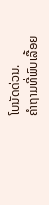ໂບນັດດ່ວນ.
ຄໍາຖາມທີ່ພົບເລື້ອຍ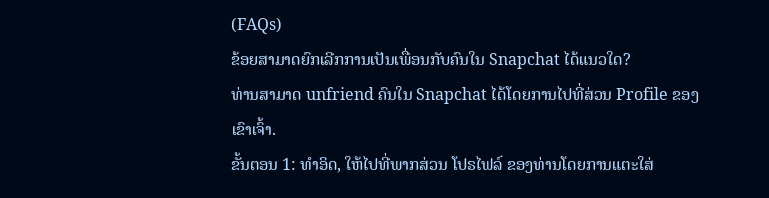(FAQs)
ຂ້ອຍສາມາດຍົກເລີກການເປັນເພື່ອນກັບຄົນໃນ Snapchat ໄດ້ແນວໃດ?
ທ່ານສາມາດ unfriend ຄົນໃນ Snapchat ໄດ້ໂດຍການໄປທີ່ສ່ວນ Profile ຂອງເຂົາເຈົ້າ.
ຂັ້ນຕອນ 1: ທຳອິດ, ໃຫ້ໄປທີ່ພາກສ່ວນ ໂປຣໄຟລ໌ ຂອງທ່ານໂດຍການແຕະໃສ່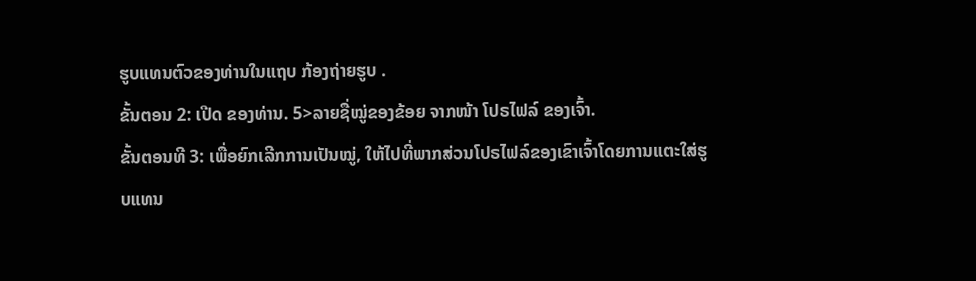ຮູບແທນຕົວຂອງທ່ານໃນແຖບ ກ້ອງຖ່າຍຮູບ .
ຂັ້ນຕອນ 2: ເປີດ ຂອງທ່ານ. 5>ລາຍຊື່ໝູ່ຂອງຂ້ອຍ ຈາກໜ້າ ໂປຣໄຟລ໌ ຂອງເຈົ້າ.
ຂັ້ນຕອນທີ 3: ເພື່ອຍົກເລີກການເປັນໝູ່, ໃຫ້ໄປທີ່ພາກສ່ວນໂປຣໄຟລ໌ຂອງເຂົາເຈົ້າໂດຍການແຕະໃສ່ຮູບແທນ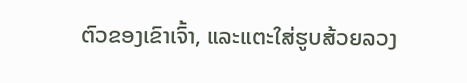ຕົວຂອງເຂົາເຈົ້າ, ແລະແຕະໃສ່ຮູບສ້ວຍລວງ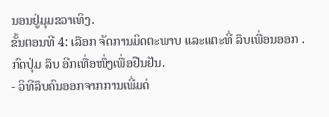ນອນຢູ່ມຸມຂວາເທິງ.
ຂັ້ນຕອນທີ 4: ເລືອກ ຈັດການມິດຕະພາບ ແລະແຕະທີ່ ລຶບເພື່ອນອອກ . ກົດປຸ່ມ ລຶບ ອີກເທື່ອໜຶ່ງເພື່ອຢືນຢັນ.
- ວິທີລຶບຄົນອອກຈາກການເພີ່ມດ່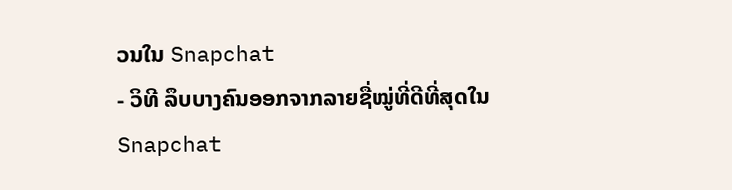ວນໃນ Snapchat
- ວິທີ ລຶບບາງຄົນອອກຈາກລາຍຊື່ໝູ່ທີ່ດີທີ່ສຸດໃນ Snapchat